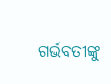ଗର୍ଭବତୀଙ୍କୁ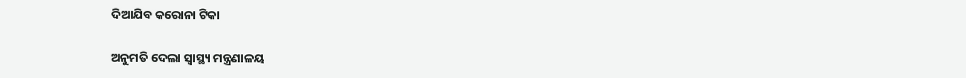ଦିଆଯିବ କରୋନା ଟିକା

ଅନୁମତି ଦେଲା ସ୍ୱାସ୍ଥ୍ୟ ମନ୍ତ୍ରଣାଳୟ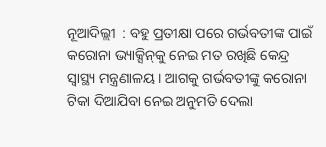ନୂଆଦିଲ୍ଲୀ  : ବହୁ ପ୍ରତୀକ୍ଷା ପରେ ଗର୍ଭବତୀଙ୍କ ପାଇଁ କରୋନା ଭ୍ୟାକ୍ସିନ୍‌କୁ ନେଇ ମତ ରଖିଛି କେନ୍ଦ୍ର ସ୍ୱାସ୍ଥ୍ୟ ମନ୍ତ୍ରଣାଳୟ । ଆଗକୁ ଗର୍ଭବତୀଙ୍କୁ କରୋନା ଟିକା ଦିଆଯିବା ନେଇ ଅନୁମତି ଦେଲା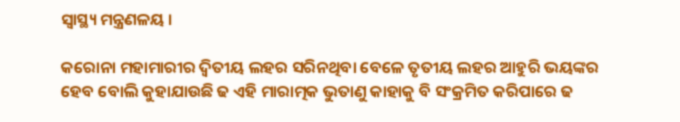ସ୍ୱାସ୍ଥ୍ୟ ମନ୍ତ୍ରଣଳୟ ।

କରୋନା ମହାମାରୀର ଦ୍ଵିତୀୟ ଲହର ସରିନଥିବା ବେଳେ ତୃତୀୟ ଲହର ଆହୁରି ଭୟଙ୍କର ହେବ ବୋଲି କୁହାଯାଉଛି ଢ ଏହି ମାରାତ୍ମକ ଭୁତାଣୁ କାହାକୁ ବି ସଂକ୍ରମିତ କରିପାରେ ଢ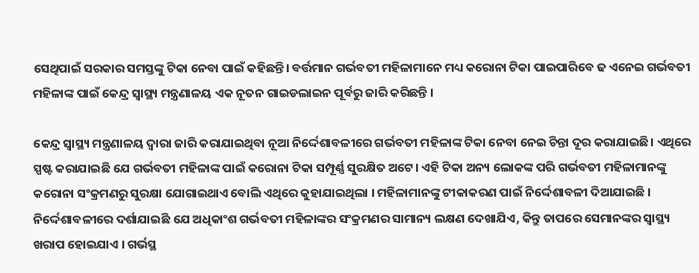ସେଥିପାଇଁ ସରକାର ସମସ୍ତଙ୍କୁ ଟିକା ନେବା ପାଇଁ କହିଛନ୍ତି। ବର୍ତ୍ତମାନ ଗର୍ଭବତୀ ମହିଳାମାନେ ମଧ୍ୟ କରୋନା ଟିକା ପାଇପାରିବେ ଢ ଏନେଇ ଗର୍ଭବତୀ ମହିଳାଙ୍କ ପାଇଁ କେନ୍ଦ୍ର ସ୍ୱାସ୍ଥ୍ୟ ମନ୍ତ୍ରଣାଳୟ ଏକ ନୂତନ ଗାଇଡଲାଇନ ପୂର୍ବରୁ ଜାରି କରିଛନ୍ତି ।

କେନ୍ଦ୍ର ସ୍ୱାସ୍ଥ୍ୟ ମନ୍ତ୍ରଣାଳୟ ଦ୍ବାରା ଜାରି କରାଯାଇଥିବା ନୂଆ ନିର୍ଦ୍ଦେଶାବଳୀରେ ଗର୍ଭବତୀ ମହିଳାଙ୍କ ଟିକା ନେବା ନେଇ ଚିନ୍ତା ଦୂର କରାଯାଇଛି। ଏଥିରେ ସ୍ପଷ୍ଟ କରାଯାଇଛି ଯେ ଗର୍ଭବତୀ ମହିଳାଙ୍କ ପାଇଁ କରୋନା ଟିକା ସମ୍ପୂର୍ଣ୍ଣ ସୁରକ୍ଷିତ ଅଟେ। ଏହି ଟିକା ଅନ୍ୟ ଲୋକଙ୍କ ପରି ଗର୍ଭବତୀ ମହିଳାମାନଙ୍କୁ କରୋନା ସଂକ୍ରମଣରୁ ସୁରକ୍ଷା ଯୋଗାଇଥାଏ ବୋଲି ଏଥିରେ କୁହାଯାଇଥିଲା । ମହିଳାମାନଙ୍କୁ ଟୀକାକରଣ ପାଇଁ ନିର୍ଦ୍ଦେଶାବଳୀ ଦିଆଯାଇଛି । ନିର୍ଦ୍ଦେଶାବଳୀରେ ଦର୍ଶାଯାଇଛି ଯେ ଅଧିକାଂଶ ଗର୍ଭବତୀ ମହିଳାଙ୍କର ସଂକ୍ରମଣର ସାମାନ୍ୟ ଲକ୍ଷଣ ଦେଖାଯିଏ, କିନ୍ତୁ ତାପରେ ସେମାନଙ୍କର ସ୍ୱାସ୍ଥ୍ୟ ଖରାପ ହୋଇଯାଏ । ଗର୍ଭସ୍ଥ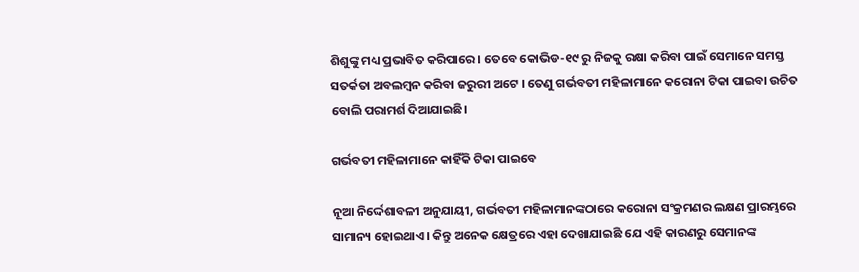ଶିଶୁଙ୍କୁ ମଧ୍ୟ ପ୍ରଭାବିତ କରିପାରେ । ତେବେ କୋଭିଡ-୧୯ ରୁ ନିଜକୁ ରକ୍ଷା କରିବା ପାଇଁ ସେମାନେ ସମସ୍ତ ସତର୍କତା ଅବଲମ୍ବନ କରିବା ଜରୁରୀ ଅଟେ । ତେଣୁ ଗର୍ଭବତୀ ମହିଳାମାନେ କରୋନା ଟିକା ପାଇବା ଉଚିତ ବୋଲି ପରାମର୍ଶ ଦିଆଯାଇଛି।

ଗର୍ଭବତୀ ମହିଳାମାନେ କାହିଁକି ଟିକା ପାଇବେ

ନୂଆ ନିର୍ଦ୍ଦେଶାବଳୀ ଅନୁଯାୟୀ, ଗର୍ଭବତୀ ମହିଳାମାନଙ୍କଠାରେ କରୋନା ସଂକ୍ରମଣର ଲକ୍ଷଣ ପ୍ରାରମ୍ଭରେ ସାମାନ୍ୟ ହୋଇଥାଏ । କିନ୍ତୁ ଅନେକ କ୍ଷେତ୍ରରେ ଏହା ଦେଖାଯାଇଛି ଯେ ଏହି କାରଣରୁ ସେମାନଙ୍କ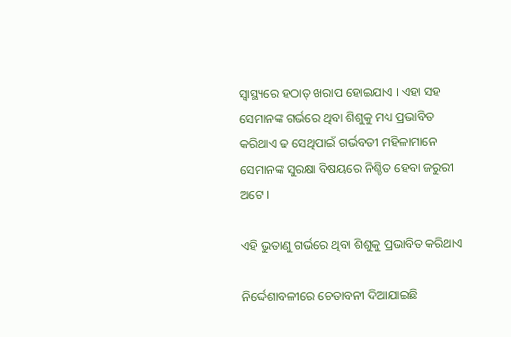ସ୍ୱାସ୍ଥ୍ୟରେ ହଠାତ୍ ଖରାପ ହୋଇଯାଏ । ଏହା ସହ ସେମାନଙ୍କ ଗର୍ଭରେ ଥିବା ଶିଶୁକୁ ମଧ୍ୟ ପ୍ରଭାବିତ କରିଥାଏ ଢ ସେଥିପାଇଁ ଗର୍ଭବତୀ ମହିଳାମାନେ ସେମାନଙ୍କ ସୁରକ୍ଷା ବିଷୟରେ ନିଶ୍ଚିତ ହେବା ଜରୁରୀ ଅଟେ ।

ଏହି ଭୁତାଣୁ ଗର୍ଭରେ ଥିବା ଶିଶୁକୁ ପ୍ରଭାବିତ କରିଥାଏ

ନିର୍ଦ୍ଦେଶାବଳୀରେ ଚେତାବନୀ ଦିଆଯାଇଛି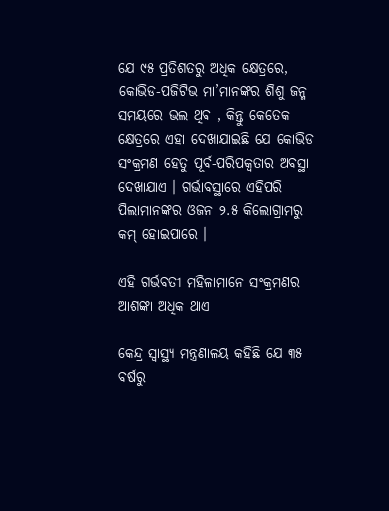ଯେ ୯୫ ପ୍ରତିଶତରୁ ଅଧିକ କ୍ଷେତ୍ରରେ, କୋଭିଡ-ପଜିଟିଭ ମା’ମାନଙ୍କର ଶିଶୁ ଜନ୍ମ ସମୟରେ ଭଲ ଥିଵ , କିନ୍ତୁ କେତେକ କ୍ଷେତ୍ରରେ ଏହା ଦେଖାଯାଇଛି ଯେ କୋଭିଡ ସଂକ୍ରମଣ ହେତୁ ପୂର୍ବ-ପରିପକ୍ୱତାର ଅବସ୍ଥା ଦେଖାଯାଏ । ଗର୍ଭାବସ୍ଥାରେ ଏହିପରି ପିଲାମାନଙ୍କର ଓଜନ ୨.୫ କିଲୋଗ୍ରାମରୁ କମ୍ ହୋଇପାରେ ।

ଏହି ଗର୍ଭବତୀ ମହିଳାମାନେ ସଂକ୍ରମଣର ଆଶଙ୍କା ଅଧିକ ଥାଏ

କେନ୍ଦ୍ର ସ୍ୱାସ୍ଥ୍ୟ ମନ୍ତ୍ରଣାଳୟ କହିଛି ଯେ ୩୫ ବର୍ଷରୁ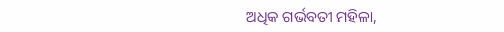ଅଧିକ ଗର୍ଭବତୀ ମହିଳା,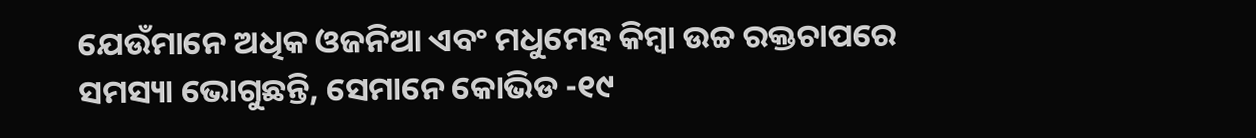ଯେଉଁମାନେ ଅଧିକ ଓଜନିଆ ଏବଂ ମଧୁମେହ କିମ୍ବା ଉଚ୍ଚ ରକ୍ତଚାପରେ ସମସ୍ୟା ଭୋଗୁଛନ୍ତି, ସେମାନେ କୋଭିଡ -୧୯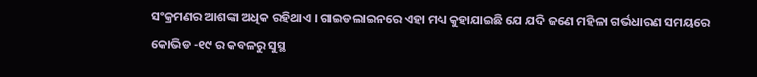ସଂକ୍ରମଣର ଆଶଙ୍କା ଅଧିକ ରହିଥାଏ । ଗାଇଡଲାଇନରେ ଏହା ମଧ୍ୟ କୁହାଯାଇଛି ଯେ ଯଦି ଜଣେ ମହିଳା ଗର୍ଭଧାରଣ ସମୟରେ କୋଭିଡ -୧୯ ର କବଳରୁ ସୁସ୍ଥ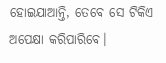ହୋଇଯାଆନ୍ତି, ତେବେ ସେ ଟିକିଏ ଅପେକ୍ଷା କରିପାରିବେ।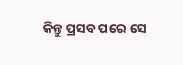କିନ୍ତୁ ପ୍ରସବ ପରେ ସେ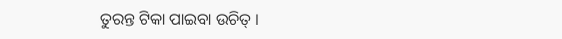ତୁରନ୍ତ ଟିକା ପାଇବା ଉଚିତ୍ ।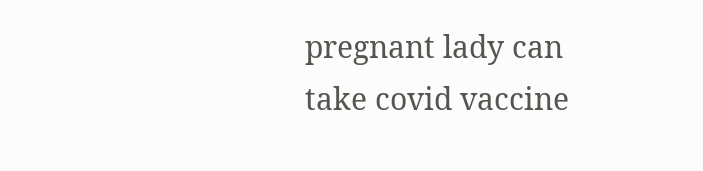pregnant lady can take covid vaccine